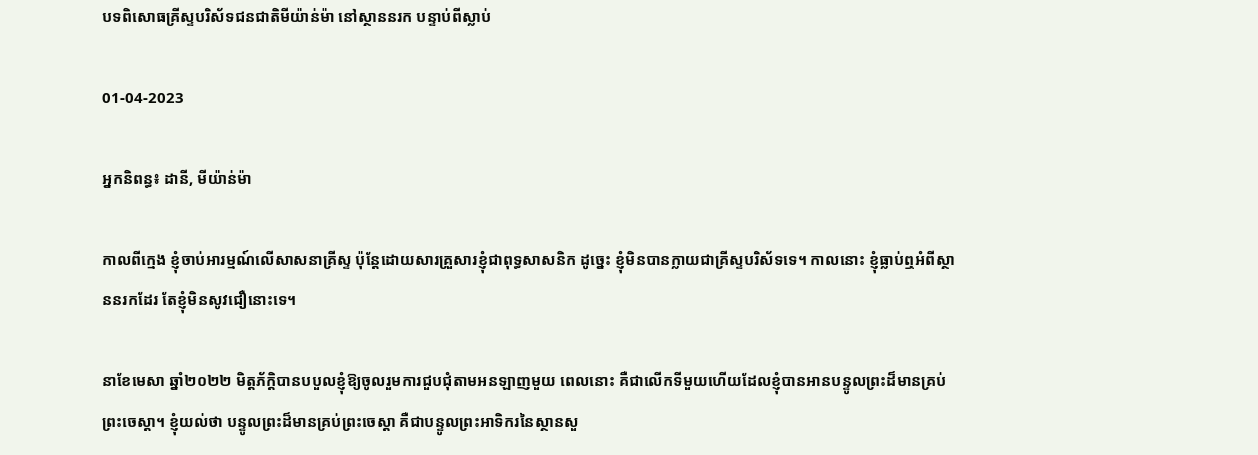បទពិសោធគ្រីស្ទបរិស័ទជនជាតិមីយ៉ាន់ម៉ា នៅស្ថាននរក បន្ទាប់ពីស្លាប់

01-04-2023

អ្នកនិពន្ធ៖ ដានី, មីយ៉ាន់ម៉ា

កាលពីក្មេង ខ្ញុំចាប់អារម្មណ៍លើសាសនាគ្រីស្ទ ប៉ុន្តែដោយសារគ្រួសារខ្ញុំជាពុទ្ធសាសនិក ដូច្នេះ ខ្ញុំមិនបានក្លាយជាគ្រីស្ទបរិស័ទទេ។ កាលនោះ ខ្ញុំធ្លាប់ឮអំពីស្ថាននរកដែរ តែខ្ញុំមិនសូវជឿនោះទេ។

នាខែមេសា ឆ្នាំ២០២២ មិត្តភ័ក្តិបានបបួលខ្ញុំឱ្យចូលរួមការជួបជុំតាមអនឡាញមួយ ពេលនោះ គឺជាលើកទីមួយហើយដែលខ្ញុំបានអានបន្ទូលព្រះដ៏មានគ្រប់ព្រះចេស្ដា។ ខ្ញុំយល់ថា បន្ទូលព្រះដ៏មានគ្រប់ព្រះចេស្ដា គឺជាបន្ទូលព្រះអាទិករនៃស្ថានសួ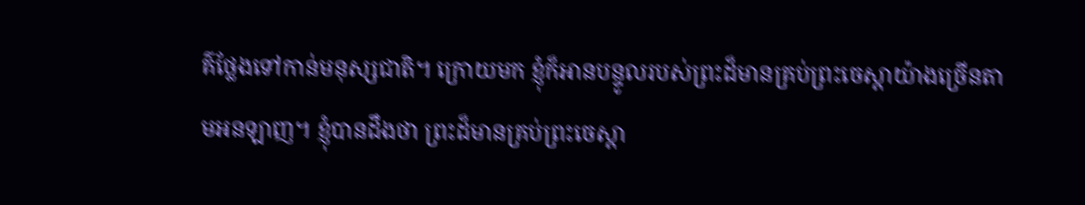គ៌ថ្លែងទៅកាន់មនុស្សជាតិ។ ក្រោយមក ខ្ញុំក៏អានបន្ទូលរបស់ព្រះដ៏មានគ្រប់ព្រះចេស្ដាយ៉ាងច្រើនតាមអនឡាញ។ ខ្ញុំបានដឹងថា ព្រះដ៏មានគ្រប់ព្រះចេស្ដា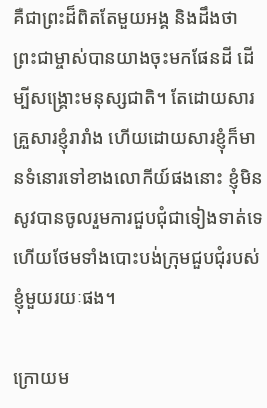គឺជាព្រះដ៏ពិតតែមួយអង្គ និងដឹងថា ព្រះជាម្ចាស់បានយាងចុះមកផែនដី ដើម្បីសង្រ្គោះមនុស្សជាតិ។ តែដោយសារគ្រួសារខ្ញុំរារាំង ហើយដោយសារខ្ញុំក៏មានទំនោរទៅខាងលោកីយ៍ផងនោះ ខ្ញុំមិនសូវបានចូលរួមការជួបជុំជាទៀងទាត់ទេ ហើយថែមទាំងបោះបង់ក្រុមជួបជុំរបស់ខ្ញុំមួយរយៈផង។

ក្រោយម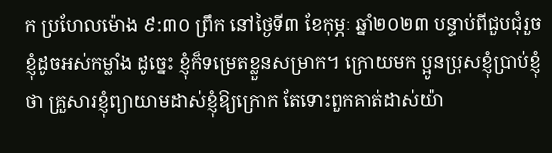ក ប្រហែលម៉ោង ៩:៣០ ព្រឹក នៅថ្ងៃទី៣ ខែកុម្ភៈ ឆ្នាំ២០២៣ បន្ទាប់ពីជួបជុំរួច ខ្ញុំដូចអស់កម្លាំង ដូច្នេះ ខ្ញុំក៏ទម្រេតខ្លួនសម្រាក។ ក្រោយមក ប្អូនប្រុសខ្ញុំប្រាប់ខ្ញុំថា គ្រួសារខ្ញុំព្យាយាមដាស់ខ្ញុំឱ្យក្រោក តែទោះពួកគាត់ដាស់យ៉ា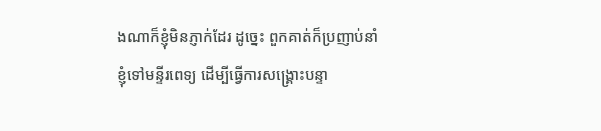ងណាក៏ខ្ញុំមិនភ្ញាក់ដែរ ដូច្នេះ ពួកគាត់ក៏ប្រញាប់នាំខ្ញុំទៅមន្ទីរពេទ្យ ដើម្បីធ្វើការសង្រ្គោះបន្ទា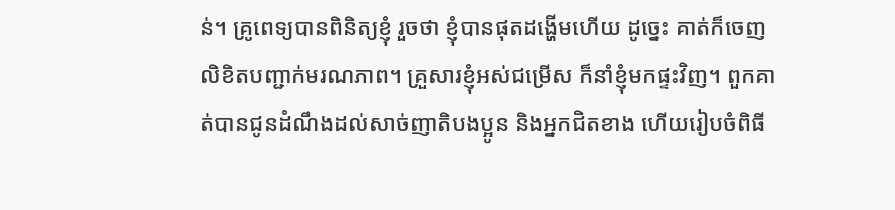ន់។ គ្រូពេទ្យបានពិនិត្យខ្ញុំ រួចថា ខ្ញុំបានផុតដង្ហើមហើយ ដូច្នេះ គាត់ក៏ចេញលិខិតបញ្ជាក់មរណភាព។ គ្រួសារខ្ញុំអស់ជម្រើស ក៏នាំខ្ញុំមកផ្ទះវិញ។ ពួកគាត់បានជូនដំណឹងដល់សាច់ញាតិបងប្អូន និងអ្នកជិតខាង ហើយរៀបចំពិធី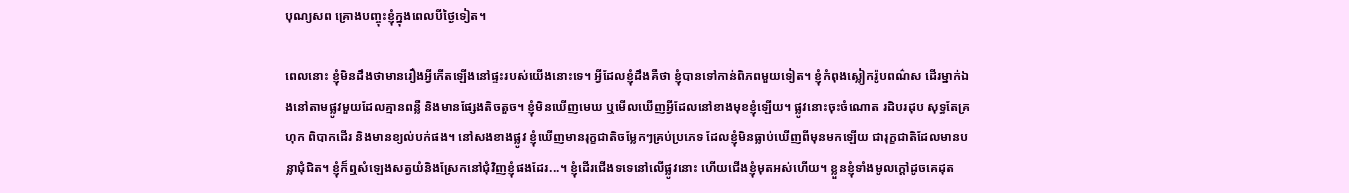បុណ្យសព គ្រោងបញ្ចុះខ្ញុំក្នុងពេលបីថ្ងៃទៀត។

ពេលនោះ ខ្ញុំមិនដឹងថាមានរឿងអ្វីកើតឡើងនៅផ្ទះរបស់យើងនោះទេ។ អ្វីដែលខ្ញុំដឹងគឺថា ខ្ញុំបានទៅកាន់ពិភពមួយទៀត។ ខ្ញុំកំពុងស្លៀករ៉ូបពណ៌ស ដើរម្នាក់ឯងនៅតាមផ្លូវមួយដែលគ្មានពន្លឺ និងមានផ្សែងតិចតួច។ ខ្ញុំមិនឃើញមេឃ ឬមើលឃើញអ្វីដែលនៅខាងមុខខ្ញុំឡើយ។ ផ្លូវនោះចុះចំណោត រដិបរដុប សុទ្ធតែគ្រហុក ពិបាកដើរ និងមានខ្យល់បក់ផង។ នៅសងខាងផ្លូវ ខ្ញុំឃើញមានរុក្ខជាតិចម្លែកៗគ្រប់ប្រភេទ ដែលខ្ញុំមិនធ្លាប់ឃើញពីមុនមកឡើយ ជារុក្ខជាតិដែលមានបន្លាជុំជិត។ ខ្ញុំក៏ឮសំឡេងសត្វយំនិងស្រែកនៅជុំវិញខ្ញុំផងដែរ...។ ខ្ញុំដើរជើងទទេនៅលើផ្លូវនោះ ហើយជើងខ្ញុំមុតអស់ហើយ។ ខ្លួនខ្ញុំទាំងមូលក្ដៅដូចគេដុត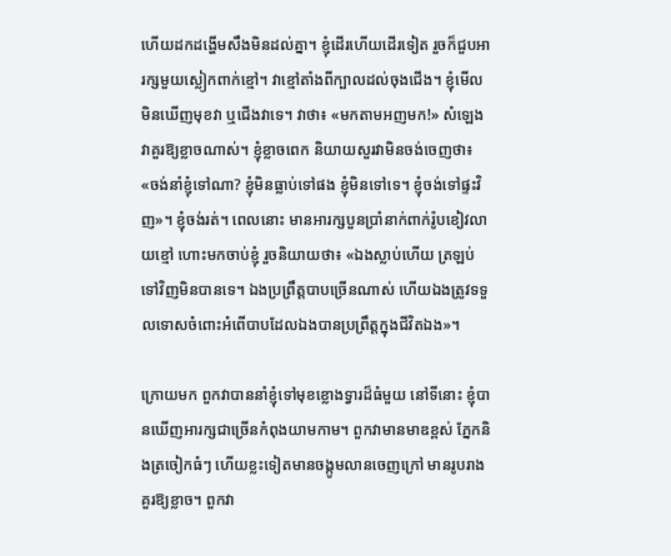ហើយដកដង្ហើមសឹងមិនដល់គ្នា។ ខ្ញុំដើរហើយដើរទៀត រួចក៏ជួបអារក្សមួយស្លៀកពាក់ខ្មៅ។ វាខ្មៅតាំងពីក្បាលដល់ចុងជើង។ ខ្ញុំមើលមិនឃើញមុខវា ឬជើងវាទេ។ វាថា៖ «មកតាមអញមក!» សំឡេងវាគួរឱ្យខ្លាចណាស់។ ខ្ញុំខ្លាចពេក និយាយសួរវាមិនចង់ចេញថា៖ «ចង់នាំខ្ញុំទៅណា? ខ្ញុំមិនធ្លាប់ទៅផង ខ្ញុំមិនទៅទេ។ ខ្ញុំចង់ទៅផ្ទះវិញ»។ ខ្ញុំចង់រត់។ ពេលនោះ មានអារក្សបួនប្រាំនាក់ពាក់រ៉ូបខៀវលាយខ្មៅ ហោះមកចាប់ខ្ញុំ រួចនិយាយថា៖ «ឯងស្លាប់ហើយ ត្រឡប់ទៅវិញមិនបានទេ។ ឯងប្រព្រឹត្តបាបច្រើនណាស់ ហើយឯងត្រូវទទួលទោសចំពោះអំពើបាបដែលឯងបានប្រព្រឹត្តក្នុងជីវិតឯង»។

ក្រោយមក ពួកវាបាននាំខ្ញុំទៅមុខខ្លោងទ្វារដ៏ធំមួយ នៅទីនោះ ខ្ញុំបានឃើញអារក្សជាច្រើនកំពុងយាមកាម។ ពួកវាមានមាឌខ្ពស់ ភ្នែកនិងត្រចៀកធំៗ ហើយខ្លះទៀតមានចង្កូមលានចេញក្រៅ មានរូបរាងគួរឱ្យខ្លាច។ ពួកវា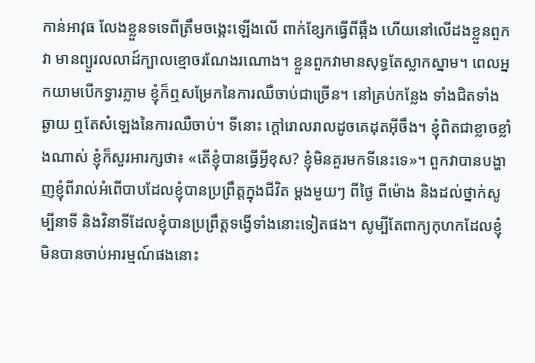កាន់អាវុធ លែងខ្លួនទទេពីត្រឹមចង្កេះឡើងលើ ពាក់ខ្សែកធ្វើពីឆ្អឹង ហើយនៅលើដងខ្លួនពួកវា មានព្យួរលលាដ៍ក្បាលខ្មោចរណែងរណោង។ ខ្លួនពួកវាមានសុទ្ធតែស្លាកស្នាម។ ពេលអ្នកយាមបើកទ្វារភ្លាម ខ្ញុំក៏ឮសម្រែកនៃការឈឺចាប់ជាច្រើន។ នៅគ្រប់កន្លែង ទាំងជិតទាំងឆ្ងាយ ឮតែសំឡេងនៃការឈឺចាប់។ ទីនោះ ក្ដៅរោលរាលដូចគេដុតអ៊ីចឹង។ ខ្ញុំពិតជាខ្លាចខ្លាំងណាស់ ខ្ញុំក៏សួរអារក្សថា៖ «តើខ្ញុំបានធ្វើអ្វីខុស? ខ្ញុំមិនគួរមកទីនេះទេ»។ ពួកវាបានបង្ហាញខ្ញុំពីរាល់អំពើបាបដែលខ្ញុំបានប្រព្រឹត្តក្នុងជីវិត ម្ដងមួយៗ ពីថ្ងៃ ពីម៉ោង និងដល់ថ្នាក់សូម្បីនាទី និងវិនាទីដែលខ្ញុំបានប្រព្រឹត្តទង្វើទាំងនោះទៀតផង។ សូម្បីតែពាក្យកុហកដែលខ្ញុំមិនបានចាប់អារម្មណ៍ផងនោះ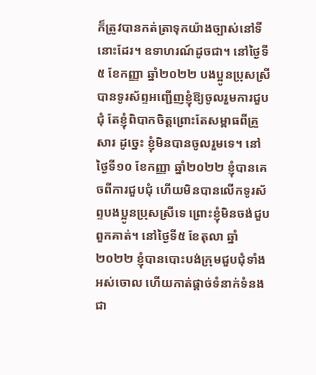ក៏ត្រូវបានកត់ត្រាទុកយ៉ាងច្បាស់នៅទីនោះដែរ។ ឧទាហរណ៍ដូចជា។ នៅថ្ងៃទី៥ ខែកញ្ញា ឆ្នាំ២០២២ បងប្អូនប្រុសស្រីបានទូរស័ព្ទអញ្ជើញខ្ញុំឱ្យចូលរួមការជួបជុំ តែខ្ញុំពិបាកចិត្តព្រោះតែសម្ពាធពីគ្រួសារ ដូច្នេះ ខ្ញុំមិនបានចូលរួមទេ។ នៅថ្ងៃទី១០ ខែកញ្ញា ឆ្នាំ២០២២ ខ្ញុំបានគេចពីការជួបជុំ ហើយមិនបានលើកទូរស័ព្ទបងប្អូនប្រុសស្រីទេ ព្រោះខ្ញុំមិនចង់ជួបពួកគាត់។ នៅថ្ងៃទី៥ ខែតុលា ឆ្នាំ២០២២ ខ្ញុំបានបោះបង់ក្រុមជួបជុំទាំងអស់ចោល ហើយកាត់ផ្ដាច់ទំនាក់ទំនងជា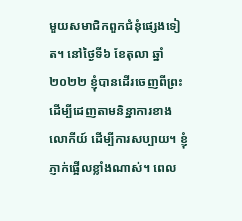មួយសមាជិកពួកជំនុំផ្សេងទៀត។ នៅថ្ងៃទី៦ ខែតុលា ឆ្នាំ២០២២ ខ្ញុំបានដើរចេញពីព្រះ ដើម្បីដេញតាមនិន្នាការខាងលោកីយ៍ ដើម្បីការសប្បាយ។ ខ្ញុំភ្ញាក់ផ្អើលខ្លាំងណាស់។ ពេល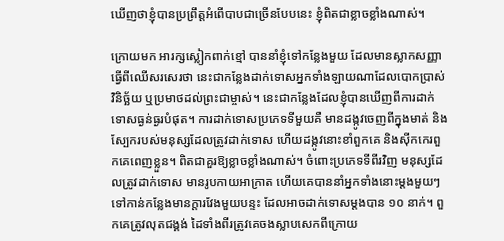ឃើញថាខ្ញុំបានប្រព្រឹត្តអំពើបាបជាច្រើនបែបនេះ ខ្ញុំពិតជាខ្លាចខ្លាំងណាស់។

ក្រោយមក អារក្សស្លៀកពាក់ខ្មៅ បាននាំខ្ញុំទៅកន្លែងមួយ ដែលមានស្លាកសញ្ញាធ្វើពីឈើសរសេរថា នេះជាកន្លែងដាក់ទោសអ្នកទាំងឡាយណាដែលបោកប្រាស់ វិនិច្ឆ័យ ឬប្រមាថដល់ព្រះជាម្ចាស់។ នេះជាកន្លែងដែលខ្ញុំបានឃើញពីការដាក់ទោសធ្ងន់ធ្ងរបំផុត។ ការដាក់ទោសប្រភេទទីមួយគឺ មានដង្កូវចេញពីក្នុងមាត់ និងស្បែករបស់មនុស្សដែលត្រូវដាក់ទោស ហើយដង្កូវនោះខាំពួកគេ និងស៊ីកកេរពួកគេពេញខ្លួន។ ពិតជាគួរឱ្យខ្លាចខ្លាំងណាស់។ ចំពោះប្រភេទទីពីរវិញ មនុស្សដែលត្រូវដាក់ទោស មានរូបកាយអាក្រាត ហើយគេបាននាំអ្នកទាំងនោះម្ដងមួយៗទៅកាន់កន្លែងមានក្ដារវែងមួយបន្ទះ ដែលអាចដាក់ទោសម្ដងបាន ១០ នាក់។ ពួកគេត្រូវលុតជង្គង់ ដៃទាំងពីរត្រូវគេចងស្លាបសេកពីក្រោយ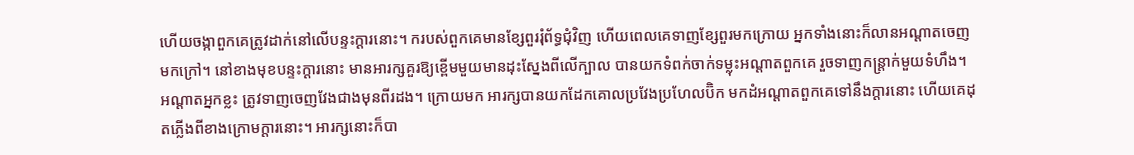ហើយចង្កាពួកគេត្រូវដាក់នៅលើបន្ទះក្ដារនោះ។ ករបស់ពួកគេមានខ្សែពួររុំព័ទ្ធជុំវិញ ហើយពេលគេទាញខ្សែពួរមកក្រោយ អ្នកទាំងនោះក៏លានអណ្ដាតចេញមកក្រៅ។ នៅខាងមុខបន្ទះក្ដារនោះ មានអារក្សគួរឱ្យខ្ពើមមួយមានដុះស្នែងពីលើក្បាល បានយកទំពក់ចាក់ទម្លុះអណ្ដាតពួកគេ រួចទាញកន្ត្រាក់មួយទំហឹង។ អណ្ដាតអ្នកខ្លះ ត្រូវទាញចេញវែងជាងមុនពីរដង។ ក្រោយមក អារក្សបានយកដែកគោលប្រវែងប្រហែលប៊ិក មកដំអណ្ដាតពួកគេទៅនឹងក្ដារនោះ ហើយគេដុតភ្លើងពីខាងក្រោមក្ដារនោះ។ អារក្សនោះក៏បា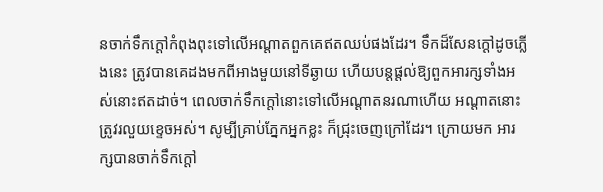នចាក់ទឹកក្ដៅកំពុងពុះទៅលើអណ្ដាតពួកគេឥតឈប់ផងដែរ។ ទឹកដ៏សែនក្ដៅដូចភ្លើងនេះ ត្រូវបានគេដងមកពីអាងមួយនៅទីឆ្ងាយ ហើយបន្តផ្ដល់ឱ្យពួកអារក្សទាំងអស់នោះឥតដាច់។ ពេលចាក់ទឹកក្ដៅនោះទៅលើអណ្ដាតនរណាហើយ អណ្ដាតនោះត្រូវរលួយខ្ទេចអស់។ សូម្បីគ្រាប់ភ្នែកអ្នកខ្លះ ក៏ជ្រុះចេញក្រៅដែរ។ ក្រោយមក អារក្សបានចាក់ទឹកក្ដៅ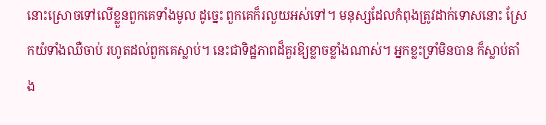នោះស្រោចទៅលើខ្លួនពួកគេទាំងមូល ដូច្នេះ ពួកគេក៏រលួយអស់ទៅ។ មនុស្សដែលកំពុងត្រូវដាក់ទោសនោះ ស្រែកយំទាំងឈឺចាប់ រហូតដល់ពួកគេស្លាប់។ នេះជាទិដ្ឋភាពដ៏គួរឱ្យខ្លាចខ្លាំងណាស់។ អ្នកខ្លះទ្រាំមិនបាន ក៏ស្លាប់តាំង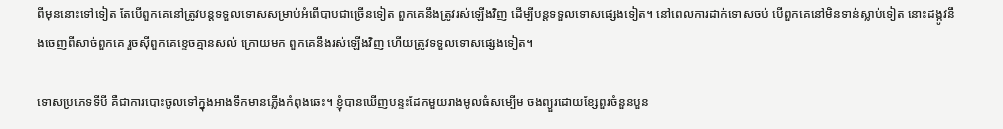ពីមុននោះទៅទៀត តែបើពួកគេនៅត្រូវបន្តទទួលទោសសម្រាប់អំពើបាបជាច្រើនទៀត ពួកគេនឹងត្រូវរស់ឡើងវិញ ដើម្បីបន្តទទួលទោសផ្សេងទៀត។ នៅពេលការដាក់ទោសចប់ បើពួកគេនៅមិនទាន់ស្លាប់ទៀត នោះដង្កូវនឹងចេញពីសាច់ពួកគេ រួចស៊ីពួកគេខ្ទេចគ្មានសល់ ក្រោយមក ពួកគេនឹងរស់ឡើងវិញ ហើយត្រូវទទួលទោសផ្សេងទៀត។

ទោសប្រភេទទីបី គឺជាការបោះចូលទៅក្នុងអាងទឹកមានភ្លើងកំពុងឆេះ។ ខ្ញុំបានឃើញបន្ទះដែកមួយរាងមូលធំសម្បើម ចងព្យួរដោយខ្សែពួរចំនួនបួន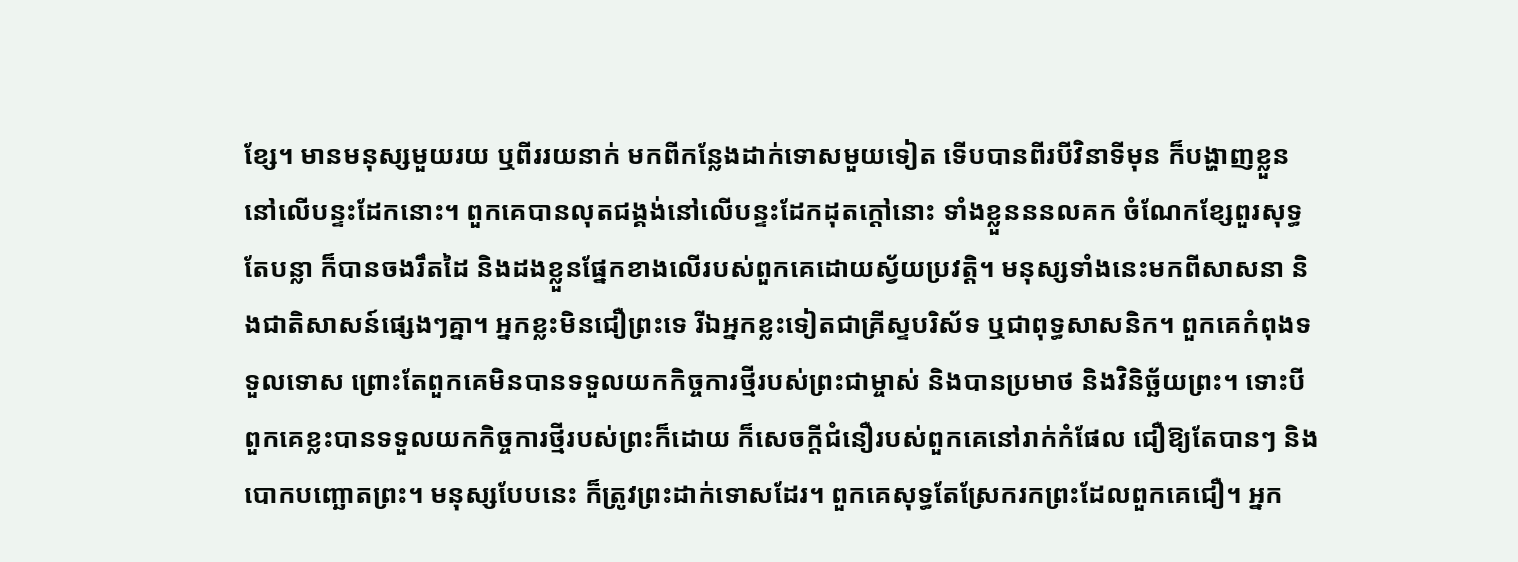ខ្សែ។ មានមនុស្សមួយរយ ឬពីររយនាក់ មកពីកន្លែងដាក់ទោសមួយទៀត ទើបបានពីរបីវិនាទីមុន ក៏បង្ហាញខ្លួននៅលើបន្ទះដែកនោះ។ ពួកគេបានលុតជង្គង់នៅលើបន្ទះដែកដុតក្ដៅនោះ ទាំងខ្លួនននលគក ចំណែកខ្សែពួរសុទ្ធតែបន្លា ក៏បានចងរឹតដៃ និងដងខ្លួនផ្នែកខាងលើរបស់ពួកគេដោយស្វ័យប្រវត្តិ។ មនុស្សទាំងនេះមកពីសាសនា និងជាតិសាសន៍ផ្សេងៗគ្នា។ អ្នកខ្លះមិនជឿព្រះទេ រីឯអ្នកខ្លះទៀតជាគ្រីស្ទបរិស័ទ ឬជាពុទ្ធសាសនិក។ ពួកគេកំពុងទទួលទោស ព្រោះតែពួកគេមិនបានទទួលយកកិច្ចការថ្មីរបស់ព្រះជាម្ចាស់ និងបានប្រមាថ និងវិនិច្ឆ័យព្រះ។ ទោះបីពួកគេខ្លះបានទទួលយកកិច្ចការថ្មីរបស់ព្រះក៏ដោយ ក៏សេចក្ដីជំនឿរបស់ពួកគេនៅរាក់កំផែល ជឿឱ្យតែបានៗ និងបោកបញ្ឆោតព្រះ។ មនុស្សបែបនេះ ក៏ត្រូវព្រះដាក់ទោសដែរ។ ពួកគេសុទ្ធតែស្រែករកព្រះដែលពួកគេជឿ។ អ្នក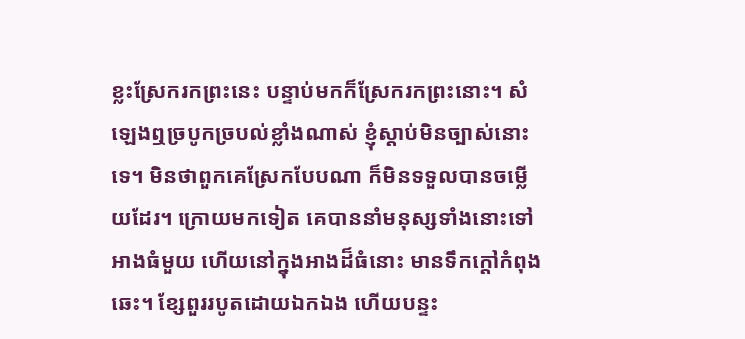ខ្លះស្រែករកព្រះនេះ បន្ទាប់មកក៏ស្រែករកព្រះនោះ។ សំឡេងឮច្របូកច្របល់ខ្លាំងណាស់ ខ្ញុំស្ដាប់មិនច្បាស់នោះទេ។ មិនថាពួកគេស្រែកបែបណា ក៏មិនទទួលបានចម្លើយដែរ។ ក្រោយមកទៀត គេបាននាំមនុស្សទាំងនោះទៅអាងធំមួយ ហើយនៅក្នុងអាងដ៏ធំនោះ មានទឹកក្ដៅកំពុងឆេះ។ ខ្សែពួររបូតដោយឯកឯង ហើយបន្ទះ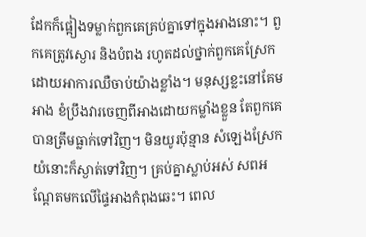ដែកក៏ផ្អៀងទម្លាក់ពួកគេគ្រប់គ្នាទៅក្នុងអាងនោះ។ ពួកគេត្រូវស្ងោរ និងបំពង រហូតដល់ថ្នាក់ពួកគេស្រែកដោយអាការឈឺចាប់យ៉ាងខ្លាំង។ មនុស្សខ្លះនៅគែមអាង ខំប្រឹងវារចេញពីអាងដោយកម្លាំងខ្លួន តែពួកគេបានត្រឹមធ្លាក់ទៅវិញ។ មិនយូរប៉ុន្មាន សំឡេងស្រែកយំនោះក៏ស្ងាត់ទៅវិញ។ គ្រប់គ្នាស្លាប់អស់ សពអណ្ដែតមកលើផ្ទៃអាងកំពុងឆេះ។ ពេល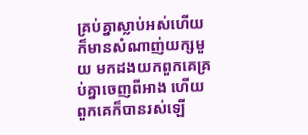គ្រប់គ្នាស្លាប់អស់ហើយ ក៏មានសំណាញ់យក្សមួយ មកដងយកពួកគេគ្រប់គ្នាចេញពីអាង ហើយពួកគេក៏បានរស់ឡើ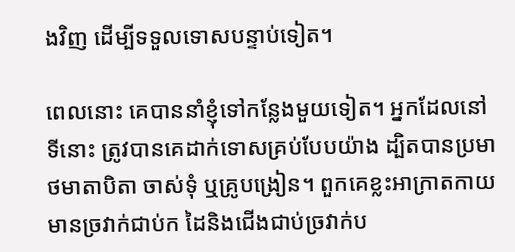ងវិញ ដើម្បីទទួលទោសបន្ទាប់ទៀត។

ពេលនោះ គេបាននាំខ្ញុំទៅកន្លែងមួយទៀត។ អ្នកដែលនៅទីនោះ ត្រូវបានគេដាក់ទោសគ្រប់បែបយ៉ាង ដ្បិតបានប្រមាថមាតាបិតា ចាស់ទុំ ឬគ្រូបង្រៀន។ ពួកគេខ្លះអាក្រាតកាយ មានច្រវាក់ជាប់ក ដៃនិងជើងជាប់ច្រវាក់ប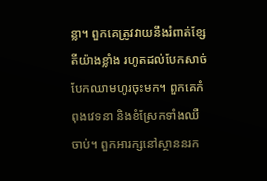ន្លា។ ពួកគេត្រូវវាយនឹងរំពាត់ខ្សែតីយ៉ាងខ្លាំង រហូតដល់បែកសាច់ បែកឈាមហូរចុះមក។ ពួកគេកំពុងវេទនា និងខំស្រែកទាំងឈឺចាប់។ ពួកអារក្សនៅស្ថាននរក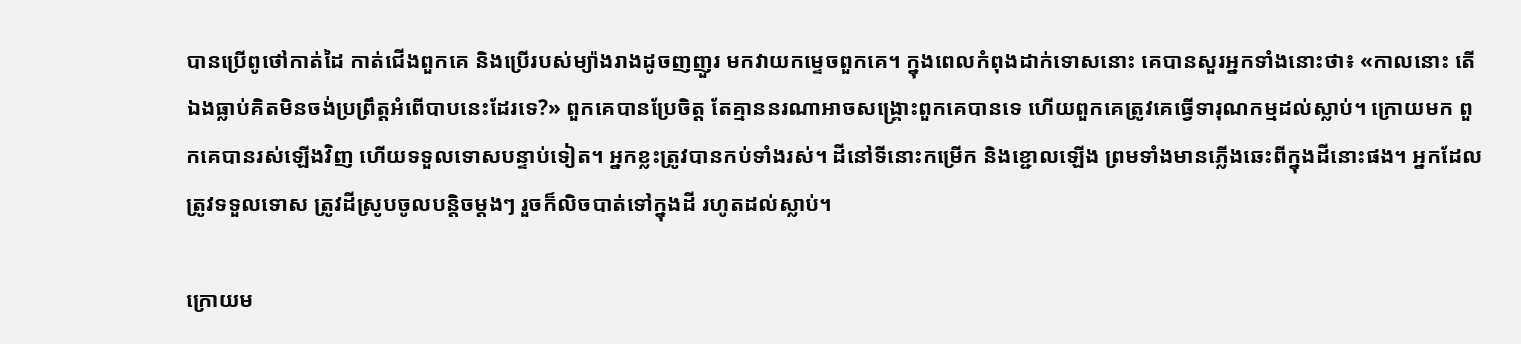បានប្រើពូថៅកាត់ដៃ កាត់ជើងពួកគេ និងប្រើរបស់ម្យ៉ាងរាងដូចញញួរ មកវាយកម្ទេចពួកគេ។ ក្នុងពេលកំពុងដាក់ទោសនោះ គេបានសួរអ្នកទាំងនោះថា៖ «កាលនោះ តើឯងធ្លាប់គិតមិនចង់ប្រព្រឹត្តអំពើបាបនេះដែរទេ?» ពួកគេបានប្រែចិត្ត តែគ្មាននរណាអាចសង្រ្គោះពួកគេបានទេ ហើយពួកគេត្រូវគេធ្វើទារុណកម្មដល់ស្លាប់។ ក្រោយមក ពួកគេបានរស់ឡើងវិញ ហើយទទួលទោសបន្ទាប់ទៀត។ អ្នកខ្លះត្រូវបានកប់ទាំងរស់។ ដីនៅទីនោះកម្រើក និងខ្ជោលឡើង ព្រមទាំងមានភ្លើងឆេះពីក្នុងដីនោះផង។ អ្នកដែលត្រូវទទួលទោស ត្រូវដីស្រូបចូលបន្តិចម្ដងៗ រួចក៏លិចបាត់ទៅក្នុងដី រហូតដល់ស្លាប់។

ក្រោយម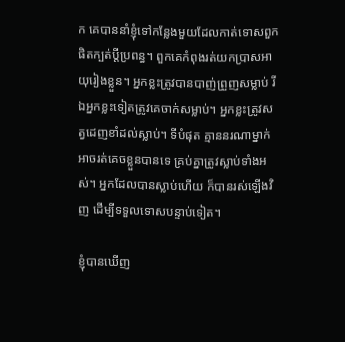ក គេបាននាំខ្ញុំទៅកន្លែងមួយដែលកាត់ទោសពួកផិតក្បត់ប្ដីប្រពន្ធ។ ពួកគេកំពុងរត់យកប្រាសអាយុរៀងខ្លួន។ អ្នកខ្លះត្រូវបានបាញ់ព្រួញសម្លាប់ រីឯអ្នកខ្លះទៀតត្រូវគេចាក់សម្លាប់។ អ្នកខ្លះត្រូវសត្វដេញខាំដល់ស្លាប់។ ទីបំផុត គ្មាននរណាម្នាក់អាចរត់គេចខ្លួនបានទេ គ្រប់គ្នាត្រូវស្លាប់ទាំងអស់។ អ្នកដែលបានស្លាប់ហើយ ក៏បានរស់ឡើងវិញ ដើម្បីទទួលទោសបន្ទាប់ទៀត។

ខ្ញុំបានឃើញ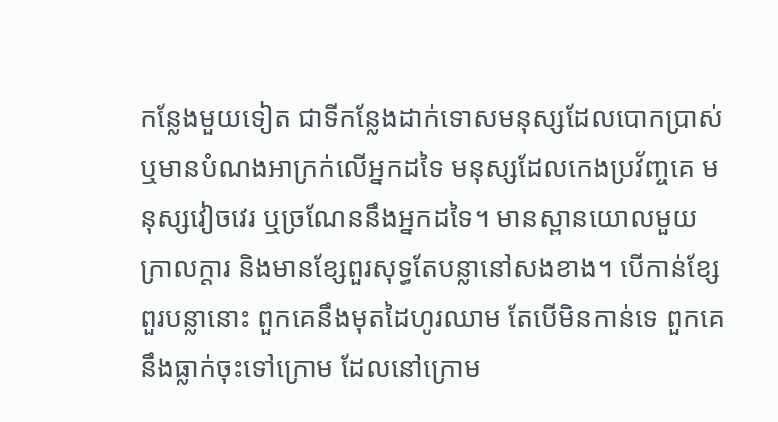កន្លែងមួយទៀត ជាទីកន្លែងដាក់ទោសមនុស្សដែលបោកប្រាស់ ឬមានបំណងអាក្រក់លើអ្នកដទៃ មនុស្សដែលកេងប្រវ័ញ្ចគេ មនុស្សវៀចវេរ ឬច្រណែននឹងអ្នកដទៃ។ មានស្ពានយោលមួយក្រាលក្ដារ និងមានខ្សែពួរសុទ្ធតែបន្លានៅសងខាង។ បើកាន់ខ្សែពួរបន្លានោះ ពួកគេនឹងមុតដៃហូរឈាម តែបើមិនកាន់ទេ ពួកគេនឹងធ្លាក់ចុះទៅក្រោម ដែលនៅក្រោម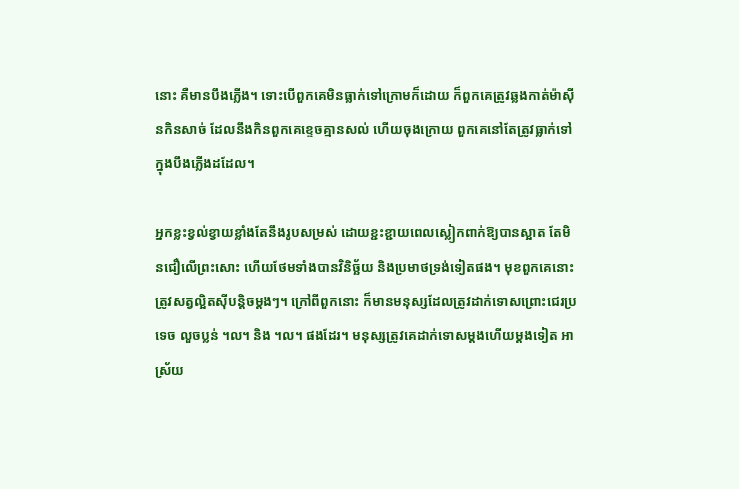នោះ គឺមានបឹងភ្លើង។ ទោះបើពួកគេមិនធ្លាក់ទៅក្រោមក៏ដោយ ក៏ពួកគេត្រូវឆ្លងកាត់ម៉ាស៊ីនកិនសាច់ ដែលនឹងកិនពួកគេខ្ទេចគ្មានសល់ ហើយចុងក្រោយ ពួកគេនៅតែត្រូវធ្លាក់ទៅក្នុងបឹងភ្លើងដដែល។

អ្នកខ្លះខ្វល់ខ្វាយខ្លាំងតែនឹងរូបសម្រស់ ដោយខ្ជះខ្ជាយពេលស្លៀកពាក់ឱ្យបានស្អាត តែមិនជឿលើព្រះសោះ ហើយថែមទាំងបានវិនិច្ឆ័យ និងប្រមាថទ្រង់ទៀតផង។ មុខពួកគេនោះត្រូវសត្វល្អិតស៊ីបន្តិចម្ដងៗ។ ក្រៅពីពួកនោះ ក៏មានមនុស្សដែលត្រូវដាក់ទោសព្រោះជេរប្រទេច លួចប្លន់ ។ល។ និង ។ល។ ផងដែរ។ មនុស្សត្រូវគេដាក់ទោសម្ដងហើយម្ដងទៀត អាស្រ័យ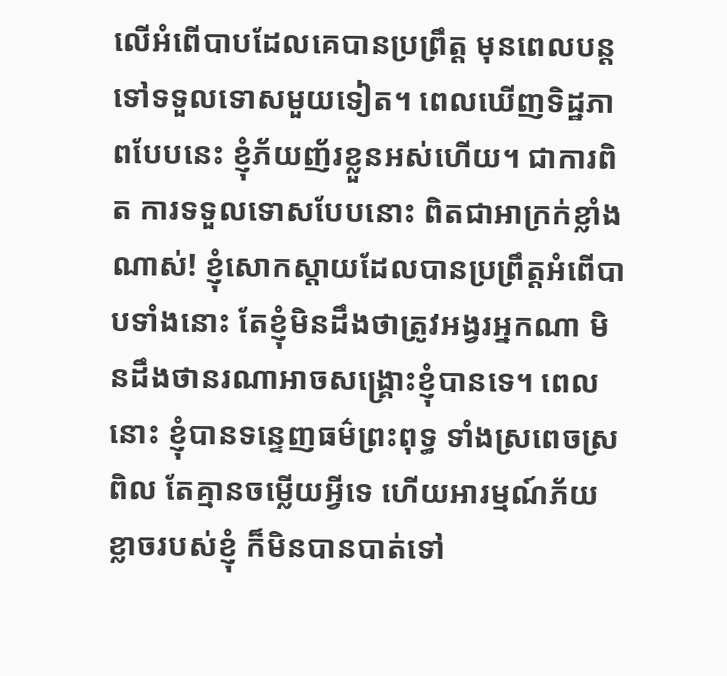លើអំពើបាបដែលគេបានប្រព្រឹត្ត មុនពេលបន្តទៅទទួលទោសមួយទៀត។ ពេលឃើញទិដ្ឋភាពបែបនេះ ខ្ញុំភ័យញ័រខ្លួនអស់ហើយ។ ជាការពិត ការទទួលទោសបែបនោះ ពិតជាអាក្រក់ខ្លាំងណាស់! ខ្ញុំសោកស្ដាយដែលបានប្រព្រឹត្តអំពើបាបទាំងនោះ តែខ្ញុំមិនដឹងថាត្រូវអង្វរអ្នកណា មិនដឹងថានរណាអាចសង្រ្គោះខ្ញុំបានទេ។ ពេលនោះ ខ្ញុំបានទន្ទេញធម៌ព្រះពុទ្ធ ទាំងស្រពេចស្រពិល តែគ្មានចម្លើយអ្វីទេ ហើយអារម្មណ៍ភ័យខ្លាចរបស់ខ្ញុំ ក៏មិនបានបាត់ទៅ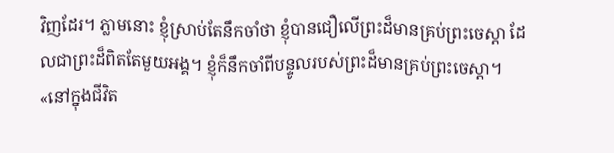វិញដែរ។ ភ្លាមនោះ ខ្ញុំស្រាប់តែនឹកចាំថា ខ្ញុំបានជឿលើព្រះដ៏មានគ្រប់ព្រះចេស្ដា ដែលជាព្រះដ៏ពិតតែមួយអង្គ។ ខ្ញុំក៏នឹកចាំពីបន្ទូលរបស់ព្រះដ៏មានគ្រប់ព្រះចេស្ដា។ «នៅក្នុងជីវិត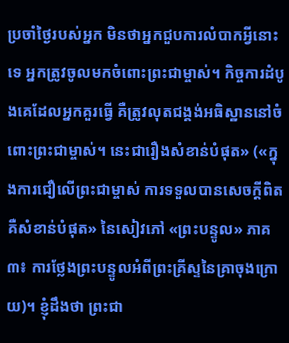ប្រចាំថ្ងៃរបស់អ្នក មិនថាអ្នកជួបការលំបាកអ្វីនោះទេ អ្នកត្រូវចូលមកចំពោះព្រះជាម្ចាស់។ កិច្ចការដំបូងគេដែលអ្នកគួរធ្វើ គឺត្រូវលុតជង្គង់អធិស្ឋាននៅចំពោះព្រះជាម្ចាស់។ នេះជារឿងសំខាន់បំផុត» («ក្នុងការជឿលើព្រះជាម្ចាស់ ការទទួលបានសេចក្តីពិត គឺសំខាន់បំផុត» នៃសៀវភៅ «ព្រះបន្ទូល» ភាគ៣៖ ការថ្លែងព្រះបន្ទូលអំពីព្រះគ្រីស្ទនៃគ្រាចុងក្រោយ)។ ខ្ញុំដឹងថា ព្រះជា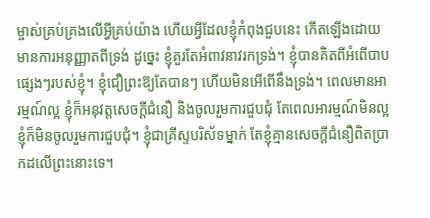ម្ចាស់គ្រប់គ្រងលើអ្វីគ្រប់យ៉ាង ហើយអ្វីដែលខ្ញុំកំពុងជួបនេះ កើតឡើងដោយមានការអនុញ្ញាតពីទ្រង់ ដូច្នេះ ខ្ញុំគួរតែអំពាវនាវរកទ្រង់។ ខ្ញុំបានគិតពីអំពើបាបផ្សេងៗរបស់ខ្ញុំ។ ខ្ញុំជឿព្រះឱ្យតែបានៗ ហើយមិនអើពើនឹងទ្រង់។ ពេលមានអារម្មណ៍ល្អ ខ្ញុំក៏អនុវត្តសេចក្ដីជំនឿ និងចូលរួមការជួបជុំ តែពេលអារម្មណ៍មិនល្អ ខ្ញុំក៏មិនចូលរួមការជួបជុំ។ ខ្ញុំជាគ្រីស្ទបរិស័ទម្នាក់ តែខ្ញុំគ្មានសេចក្ដីជំនឿពិតប្រាកដលើព្រះនោះទេ។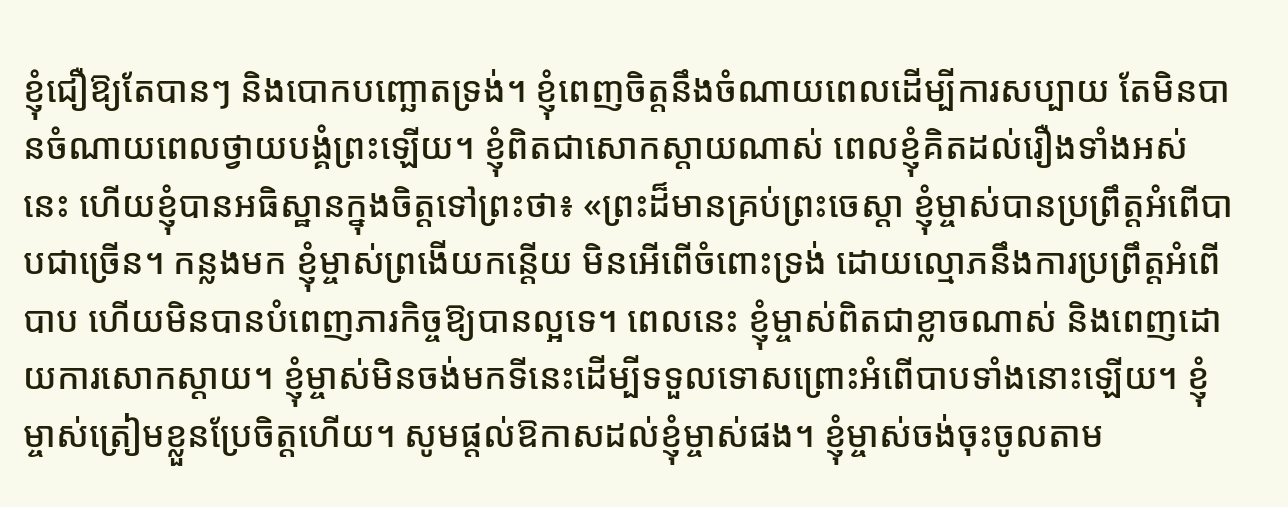ខ្ញុំជឿឱ្យតែបានៗ និងបោកបញ្ឆោតទ្រង់។ ខ្ញុំពេញចិត្តនឹងចំណាយពេលដើម្បីការសប្បាយ តែមិនបានចំណាយពេលថ្វាយបង្គំព្រះឡើយ។ ខ្ញុំពិតជាសោកស្ដាយណាស់ ពេលខ្ញុំគិតដល់រឿងទាំងអស់នេះ ហើយខ្ញុំបានអធិស្ឋានក្នុងចិត្តទៅព្រះថា៖ «ព្រះដ៏មានគ្រប់ព្រះចេស្ដា ខ្ញុំម្ចាស់បានប្រព្រឹត្តអំពើបាបជាច្រើន។ កន្លងមក ខ្ញុំម្ចាស់ព្រងើយកន្ដើយ មិនអើពើចំពោះទ្រង់ ដោយល្មោភនឹងការប្រព្រឹត្តអំពើបាប ហើយមិនបានបំពេញភារកិច្ចឱ្យបានល្អទេ។ ពេលនេះ ខ្ញុំម្ចាស់ពិតជាខ្លាចណាស់ និងពេញដោយការសោកស្ដាយ។ ខ្ញុំម្ចាស់មិនចង់មកទីនេះដើម្បីទទួលទោសព្រោះអំពើបាបទាំងនោះឡើយ។ ខ្ញុំម្ចាស់ត្រៀមខ្លួនប្រែចិត្តហើយ។ សូមផ្ដល់ឱកាសដល់ខ្ញុំម្ចាស់ផង។ ខ្ញុំម្ចាស់ចង់ចុះចូលតាម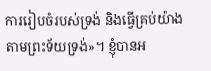ការរៀបចំរបស់ទ្រង់ និងធ្វើគ្រប់យ៉ាងតាមព្រះទ័យទ្រង់»។ ខ្ញុំបានអ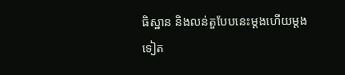ធិស្ឋាន និងលន់តួបែបនេះម្ដងហើយម្ដងទៀត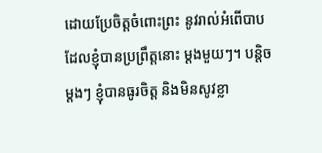ដោយប្រែចិត្តចំពោះព្រះ នូវរាល់អំពើបាបដែលខ្ញុំបានប្រព្រឹត្តនោះ ម្ដងមួយៗ។ បន្តិចម្ដងៗ ខ្ញុំបានធូរចិត្ត និងមិនសូវខ្លា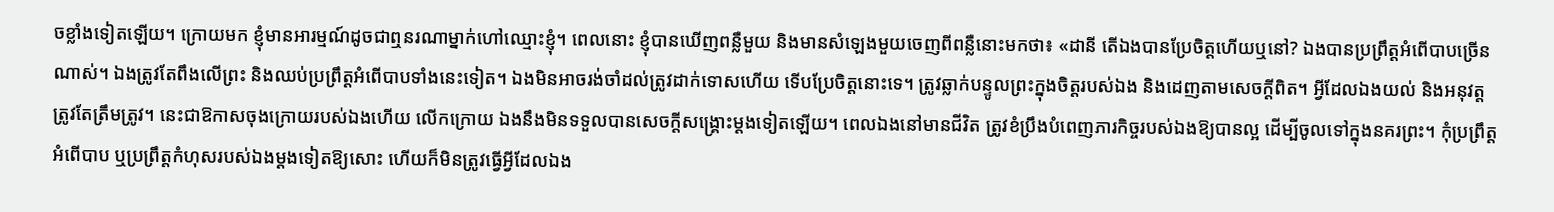ចខ្លាំងទៀតឡើយ។ ក្រោយមក ខ្ញុំមានអារម្មណ៍ដូចជាឮនរណាម្នាក់ហៅឈ្មោះខ្ញុំ។ ពេលនោះ ខ្ញុំបានឃើញពន្លឺមួយ និងមានសំឡេងមួយចេញពីពន្លឺនោះមកថា៖ «ដានី តើឯងបានប្រែចិត្តហើយឬនៅ? ឯងបានប្រព្រឹត្តអំពើបាបច្រើនណាស់។ ឯងត្រូវតែពឹងលើព្រះ និងឈប់ប្រព្រឹត្តអំពើបាបទាំងនេះទៀត។ ឯងមិនអាចរង់ចាំដល់ត្រូវដាក់ទោសហើយ ទើបប្រែចិត្តនោះទេ។ ត្រូវឆ្លាក់បន្ទូលព្រះក្នុងចិត្តរបស់ឯង និងដេញតាមសេចក្តីពិត។ អ្វីដែលឯងយល់ និងអនុវត្ត ត្រូវតែត្រឹមត្រូវ។ នេះជាឱកាសចុងក្រោយរបស់ឯងហើយ លើកក្រោយ ឯងនឹងមិនទទួលបានសេចក្តីសង្រ្គោះម្ដងទៀតឡើយ។ ពេលឯងនៅមានជីវិត ត្រូវខំប្រឹងបំពេញភារកិច្ចរបស់ឯងឱ្យបានល្អ ដើម្បីចូលទៅក្នុងនគរព្រះ។ កុំប្រព្រឹត្តអំពើបាប ឬប្រព្រឹត្តកំហុសរបស់ឯងម្ដងទៀតឱ្យសោះ ហើយក៏មិនត្រូវធ្វើអ្វីដែលឯង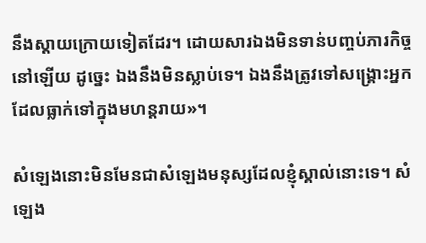នឹងស្ដាយក្រោយទៀតដែរ។ ដោយសារឯងមិនទាន់បញ្ចប់ភារកិច្ចនៅឡើយ ដូច្នេះ ឯងនឹងមិនស្លាប់ទេ។ ឯងនឹងត្រូវទៅសង្រ្គោះអ្នកដែលធ្លាក់ទៅក្នុងមហន្តរាយ»។

សំឡេងនោះមិនមែនជាសំឡេងមនុស្សដែលខ្ញុំស្គាល់នោះទេ។ សំឡេង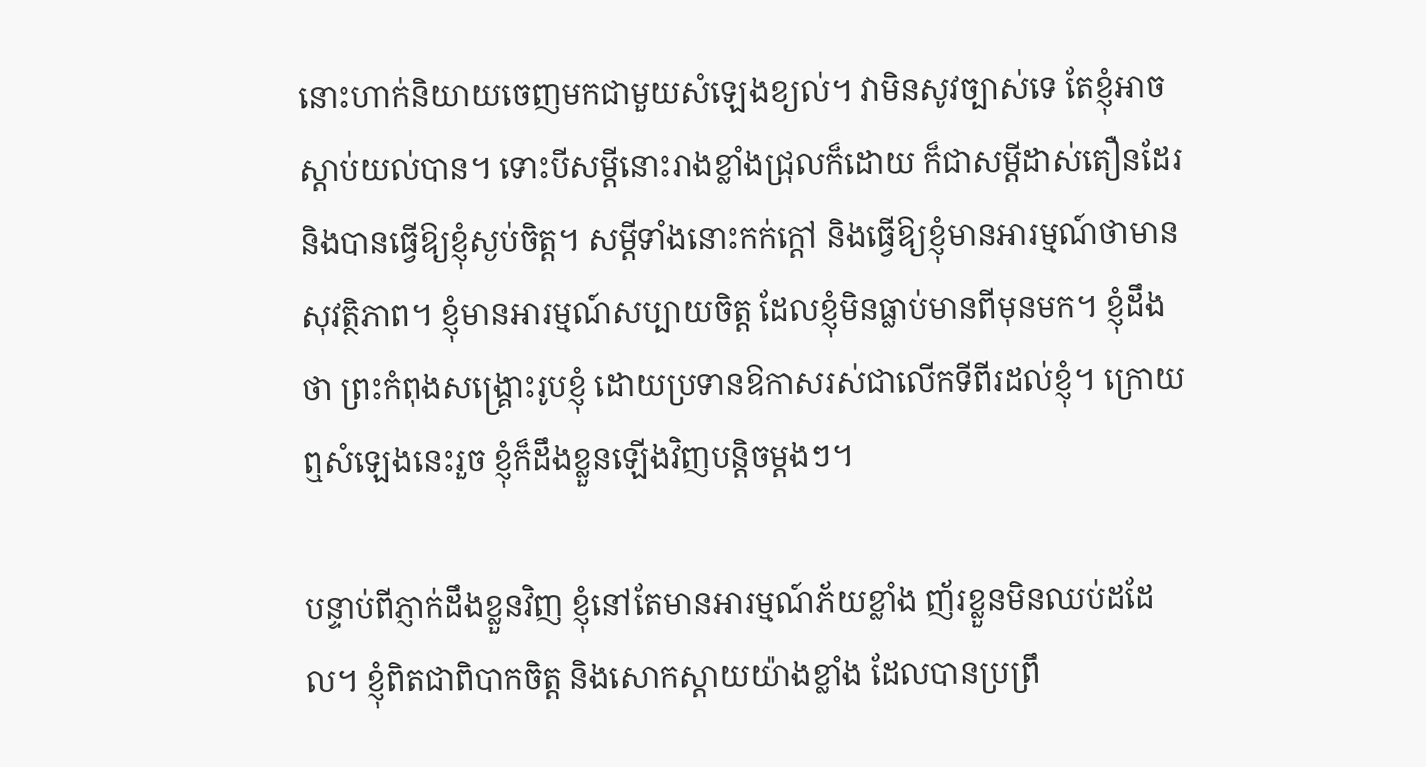នោះហាក់និយាយចេញមកជាមួយសំឡេងខ្យល់។ វាមិនសូវច្បាស់ទេ តែខ្ញុំអាចស្ដាប់យល់បាន។ ទោះបីសម្ដីនោះរាងខ្លាំងជ្រុលក៏ដោយ ក៏ជាសម្ដីដាស់តឿនដែរ និងបានធ្វើឱ្យខ្ញុំស្ងប់ចិត្ត។ សម្ដីទាំងនោះកក់ក្ដៅ និងធ្វើឱ្យខ្ញុំមានអារម្មណ៍ថាមានសុវត្ថិភាព។ ខ្ញុំមានអារម្មណ៍សប្បាយចិត្ត ដែលខ្ញុំមិនធ្លាប់មានពីមុនមក។ ខ្ញុំដឹងថា ព្រះកំពុងសង្រ្គោះរូបខ្ញុំ ដោយប្រទានឱកាសរស់ជាលើកទីពីរដល់ខ្ញុំ។ ក្រោយឮសំឡេងនេះរួច ខ្ញុំក៏ដឹងខ្លួនឡើងវិញបន្តិចម្ដងៗ។

បន្ទាប់ពីភ្ញាក់ដឹងខ្លួនវិញ ខ្ញុំនៅតែមានអារម្មណ៍ភ័យខ្លាំង ញ័រខ្លួនមិនឈប់ដដែល។ ខ្ញុំពិតជាពិបាកចិត្ត និងសោកស្ដាយយ៉ាងខ្លាំង ដែលបានប្រព្រឹ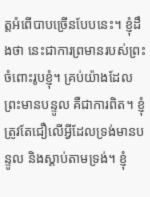ត្តអំពើបាបច្រើនបែបនេះ។ ខ្ញុំដឹងថា នេះជាការព្រមានរបស់ព្រះចំពោះរូបខ្ញុំ។ គ្រប់យ៉ាងដែលព្រះមានបន្ទូល គឺជាការពិត។ ខ្ញុំត្រូវតែជឿលើអ្វីដែលទ្រង់មានបន្ទូល និងស្ដាប់តាមទ្រង់។ ខ្ញុំ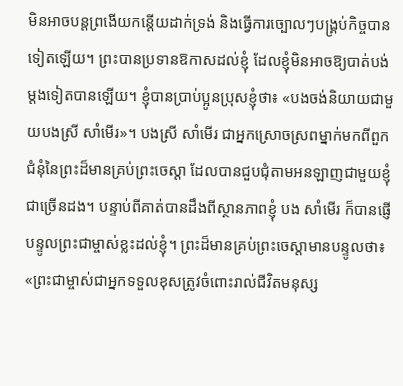មិនអាចបន្តព្រងើយកន្តើយដាក់ទ្រង់ និងធ្វើការច្បោលៗបង្គ្រប់កិច្ចបានទៀតឡើយ។ ព្រះបានប្រទានឱកាសដល់ខ្ញុំ ដែលខ្ញុំមិនអាចឱ្យបាត់បង់ម្ដងទៀតបានឡើយ។ ខ្ញុំបានប្រាប់ប្អូនប្រុសខ្ញុំថា៖ «បងចង់និយាយជាមួយបងស្រី សាំមើរ»។ បងស្រី សាំមើរ ជាអ្នកស្រោចស្រពម្នាក់មកពីពួកជំនុំនៃព្រះដ៏មានគ្រប់ព្រះចេស្ដា ដែលបានជួបជុំតាមអនឡាញជាមួយខ្ញុំជាច្រើនដង។ បន្ទាប់ពីគាត់បានដឹងពីស្ថានភាពខ្ញុំ បង សាំមើរ ក៏បានផ្ញើបន្ទូលព្រះជាម្ចាស់ខ្លះដល់ខ្ញុំ។ ព្រះដ៏មានគ្រប់ព្រះចេស្ដាមានបន្ទូលថា៖ «ព្រះជាម្ចាស់ជាអ្នកទទួលខុសត្រូវចំពោះរាល់ជីវិតមនុស្ស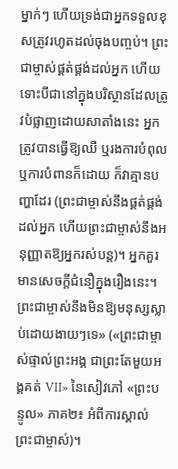ម្នាក់ៗ ហើយទ្រង់ជាអ្នកទទួលខុសត្រូវរហូតដល់ចុងបញ្ចប់។ ព្រះជាម្ចាស់ផ្គត់ផ្គង់ដល់អ្នក ហើយទោះបីជានៅក្នុងបរិស្ថានដែលត្រូវបំផ្លាញដោយសាតាំងនេះ អ្នកត្រូវបានធ្វើឱ្យឈឺ ឬរងការបំពុល ឬការបំពានក៏ដោយ ក៏វាគ្មានបញ្ហាដែរ (ព្រះជាម្ចាស់នឹងផ្គត់ផ្គង់ដល់អ្នក ហើយព្រះជាម្ចាស់នឹងអនុញ្ញាតឱ្យអ្នករស់បន្ត)។ អ្នកគួរមានសេចក្ដីជំនឿក្នុងរឿងនេះ។ ព្រះជាម្ចាស់នឹងមិនឱ្យមនុស្សស្លាប់ដោយងាយៗទេ» («ព្រះជាម្ចាស់ផ្ទាល់ព្រះអង្គ ជាព្រះតែមួយអង្គគត់ VII» នៃសៀវភៅ «ព្រះបន្ទូល» ភាគ២៖ អំពីការស្គាល់ព្រះជាម្ចាស់)។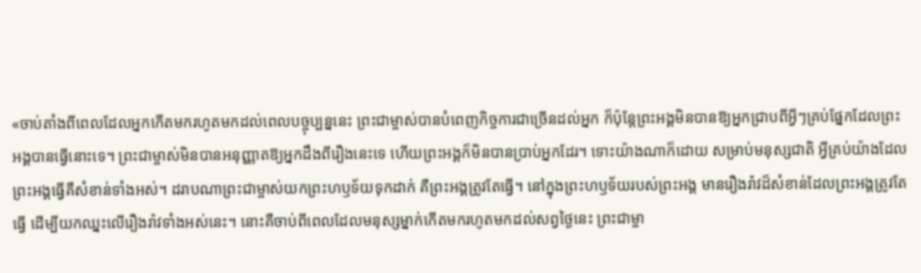«ចាប់តាំងពីពេលដែលអ្នកកើតមករហូតមកដល់ពេលបច្ចុប្បន្ននេះ ព្រះជាម្ចាស់បានបំពេញកិច្ចការជាច្រើនដល់អ្នក ក៏ប៉ុន្តែព្រះអង្គមិនបានឱ្យអ្នកជ្រាបពីអ្វីៗគ្រប់ផ្នែកដែលព្រះអង្គបានធ្វើនោះទេ។ ព្រះជាម្ចាស់មិនបានអនុញ្ញាតឱ្យអ្នកដឹងពីរឿងនេះទេ ហើយព្រះអង្គក៏មិនបានប្រាប់អ្នកដែរ។ ទោះយ៉ាងណាក៏ដោយ សម្រាប់មនុស្សជាតិ អ្វីគ្រប់យ៉ាងដែលព្រះអង្គធ្វើគឺសំខាន់ទាំងអស់។ ដរាបណាព្រះជាម្ចាស់យកព្រះហឫទ័យទុកដាក់ គឺព្រះអង្គត្រូវតែធ្វើ។ នៅក្នុងព្រះហឫទ័យរបស់ព្រះអង្គ មានរឿងរ៉ាវដ៏សំខាន់ដែលព្រះអង្គត្រូវតែធ្វើ ដើម្បីយកឈ្នះលើរឿងរ៉ាវទាំងអស់នេះ។ នោះគឺចាប់ពីពេលដែលមនុស្សម្នាក់កើតមករហូតមកដល់សព្វថ្ងៃនេះ ព្រះជាម្ចា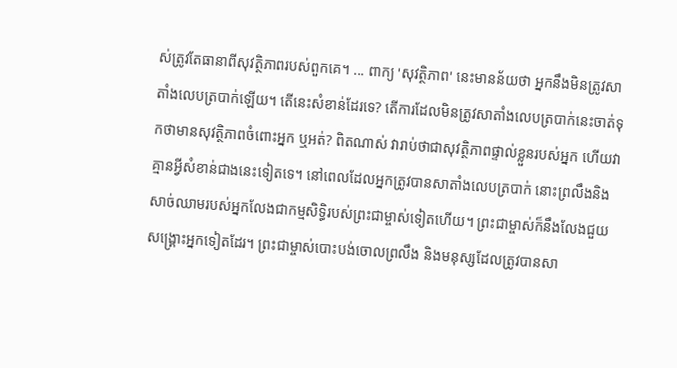ស់ត្រូវតែធានាពីសុវត្ថិភាពរបស់ពួកគេ។ ... ពាក្យ 'សុវត្ថិភាព' នេះមានន័យថា អ្នកនឹងមិនត្រូវសាតាំងលេបត្របាក់ឡើយ។ តើនេះសំខាន់ដែរទេ? តើការដែលមិនត្រូវសាតាំងលេបត្របាក់នេះចាត់ទុកថាមានសុវត្ថិភាពចំពោះអ្នក ឬអត់? ពិតណាស់ វារាប់ថាជាសុវត្ថិភាពផ្ទាល់ខ្លួនរបស់អ្នក ហើយវាគ្មានអ្វីសំខាន់ជាងនេះទៀតទេ។ នៅពេលដែលអ្នកត្រូវបានសាតាំងលេបត្របាក់ នោះព្រលឹងនិងសាច់ឈាមរបស់អ្នកលែងជាកម្មសិទ្ធិរបស់ព្រះជាម្ចាស់ទៀតហើយ។ ព្រះជាម្ចាស់ក៏នឹងលែងជួយសង្រ្គោះអ្នកទៀតដែរ។ ព្រះជាម្ចាស់បោះបង់ចោលព្រលឹង និងមនុស្សដែលត្រូវបានសា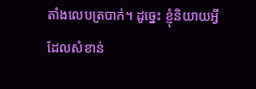តាំងលេបត្របាក់។ ដូច្នេះ ខ្ញុំនិយាយអ្វីដែលសំខាន់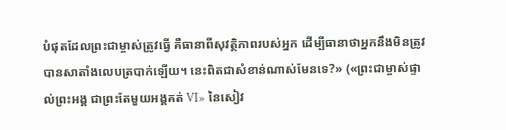បំផុតដែលព្រះជាម្ចាស់ត្រូវធ្វើ គឺធានាពីសុវត្ថិភាពរបស់អ្នក ដើម្បីធានាថាអ្នកនឹងមិនត្រូវបានសាតាំងលេបត្របាក់ឡើយ។ នេះពិតជាសំខាន់ណាស់មែនទេ?» («ព្រះជាម្ចាស់ផ្ទាល់ព្រះអង្គ ជាព្រះតែមួយអង្គគត់ VI» នៃសៀវ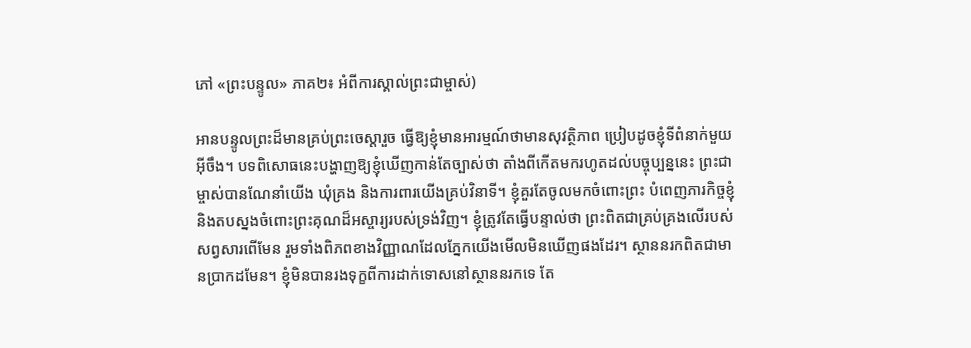ភៅ «ព្រះបន្ទូល» ភាគ២៖ អំពីការស្គាល់ព្រះជាម្ចាស់)

អានបន្ទូលព្រះដ៏មានគ្រប់ព្រះចេស្ដារួច ធ្វើឱ្យខ្ញុំមានអារម្មណ៍ថាមានសុវត្ថិភាព ប្រៀបដូចខ្ញុំទីពំនាក់មួយអ៊ីចឹង។ បទពិសោធនេះបង្ហាញឱ្យខ្ញុំឃើញកាន់តែច្បាស់ថា តាំងពីកើតមករហូតដល់បច្ចុប្បន្ននេះ ព្រះជាម្ចាស់បានណែនាំយើង ឃុំគ្រង និងការពារយើងគ្រប់វិនាទី។ ខ្ញុំគួរតែចូលមកចំពោះព្រះ បំពេញភារកិច្ចខ្ញុំ និងតបស្នងចំពោះព្រះគុណដ៏អស្ចារ្យរបស់ទ្រង់វិញ។ ខ្ញុំត្រូវតែធ្វើបន្ទាល់ថា ព្រះពិតជាគ្រប់គ្រងលើរបស់សព្វសារពើមែន រួមទាំងពិភពខាងវិញ្ញាណដែលភ្នែកយើងមើលមិនឃើញផងដែរ។ ស្ថាននរកពិតជាមានប្រាកដមែន។ ខ្ញុំមិនបានរងទុក្ខពីការដាក់ទោសនៅស្ថាននរកទេ តែ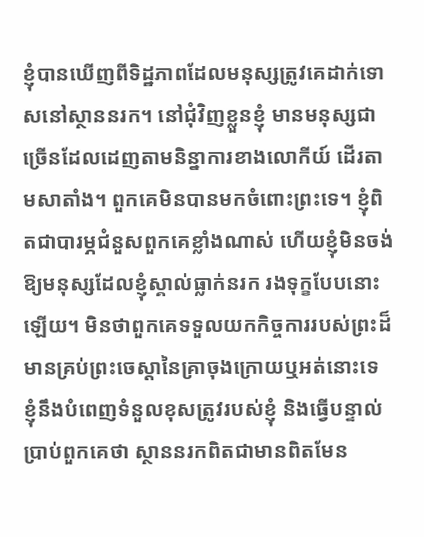ខ្ញុំបានឃើញពីទិដ្ឋភាពដែលមនុស្សត្រូវគេដាក់ទោសនៅស្ថាននរក។ នៅជុំវិញខ្លួនខ្ញុំ មានមនុស្សជាច្រើនដែលដេញតាមនិន្នាការខាងលោកីយ៍ ដើរតាមសាតាំង។ ពួកគេមិនបានមកចំពោះព្រះទេ។ ខ្ញុំពិតជាបារម្ភជំនួសពួកគេខ្លាំងណាស់ ហើយខ្ញុំមិនចង់ឱ្យមនុស្សដែលខ្ញុំស្គាល់ធ្លាក់នរក រងទុក្ខបែបនោះឡើយ។ មិនថាពួកគេទទួលយកកិច្ចការរបស់ព្រះដ៏មានគ្រប់ព្រះចេស្ដានៃគ្រាចុងក្រោយឬអត់នោះទេ ខ្ញុំនឹងបំពេញទំនួលខុសត្រូវរបស់ខ្ញុំ និងធ្វើបន្ទាល់ប្រាប់ពួកគេថា ស្ថាននរកពិតជាមានពិតមែន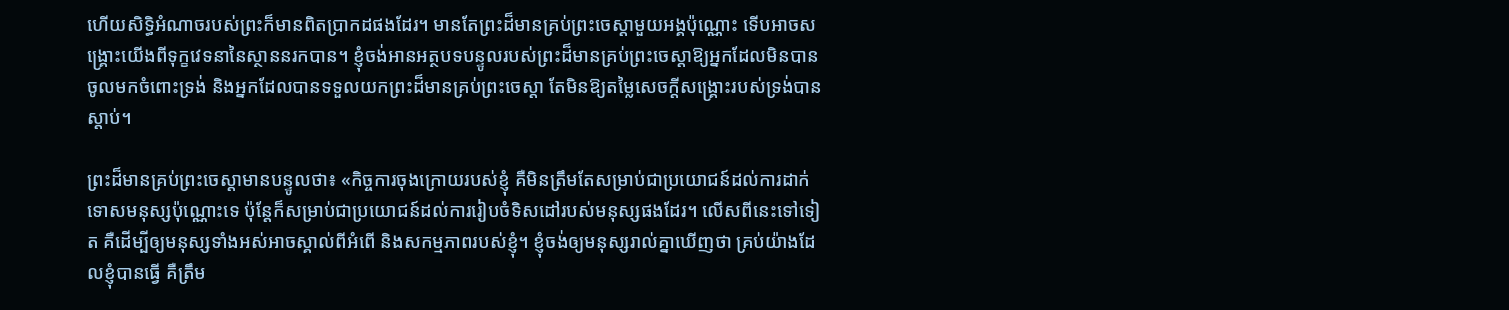ហើយសិទ្ធិអំណាចរបស់ព្រះក៏មានពិតប្រាកដផងដែរ។ មានតែព្រះដ៏មានគ្រប់ព្រះចេស្ដាមួយអង្គប៉ុណ្ណោះ ទើបអាចសង្រ្គោះយើងពីទុក្ខវេទនានៃស្ថាននរកបាន។ ខ្ញុំចង់អានអត្ថបទបន្ទូលរបស់ព្រះដ៏មានគ្រប់ព្រះចេស្ដាឱ្យអ្នកដែលមិនបានចូលមកចំពោះទ្រង់ និងអ្នកដែលបានទទួលយកព្រះដ៏មានគ្រប់ព្រះចេស្ដា តែមិនឱ្យតម្លៃសេចក្តីសង្រ្គោះរបស់ទ្រង់បានស្ដាប់។

ព្រះដ៏មានគ្រប់ព្រះចេស្ដាមានបន្ទូលថា៖ «កិច្ចការចុងក្រោយរបស់ខ្ញុំ គឺមិនត្រឹមតែសម្រាប់ជាប្រយោជន៍ដល់ការដាក់ទោសមនុស្សប៉ុណ្ណោះទេ ប៉ុន្តែក៏សម្រាប់ជាប្រយោជន៍ដល់ការរៀបចំទិសដៅរបស់មនុស្សផងដែរ។ លើសពីនេះទៅទៀត គឺដើម្បីឲ្យមនុស្សទាំងអស់អាចស្គាល់ពីអំពើ និងសកម្មភាពរបស់ខ្ញុំ។ ខ្ញុំចង់ឲ្យមនុស្សរាល់គ្នាឃើញថា គ្រប់យ៉ាងដែលខ្ញុំបានធ្វើ គឺត្រឹម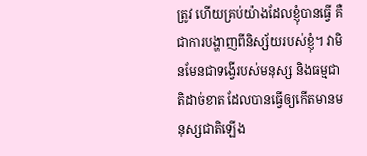ត្រូវ ហើយគ្រប់យ៉ាងដែលខ្ញុំបានធ្វើ គឺជាការបង្ហាញពីនិស្ស័យរបស់ខ្ញុំ។ វាមិនមែនជាទង្វើរបស់មនុស្ស និងធម្មជាតិដាច់ខាត ដែលបានធ្វើឲ្យកើតមានមនុស្សជាតិឡើង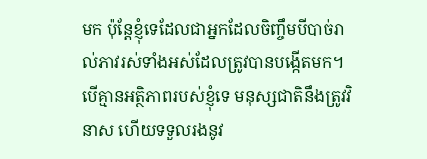មក ប៉ុន្តែខ្ញុំទេដែលជាអ្នកដែលចិញ្ចឹមបីបាច់រាល់ភាវរស់ទាំងអស់ដែលត្រូវបានបង្កើតមក។ បើគ្មានអត្ថិភាពរបស់ខ្ញុំទេ មនុស្សជាតិនឹងត្រូវវិនាស ហើយទទួលរងនូវ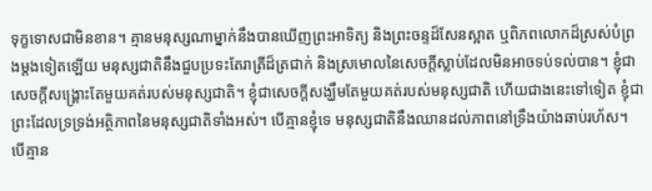ទុក្ខទោសជាមិនខាន។ គ្មានមនុស្សណាម្នាក់នឹងបានឃើញព្រះអាទិត្យ និងព្រះចន្ទដ៏សែនស្អាត ឬពិភពលោកដ៏ស្រស់បំព្រងម្ដងទៀតឡើយ មនុស្សជាតិនឹងជួបប្រទះតែរាត្រីដ៏ត្រជាក់ និងស្រមោលនៃសេចក្ដីស្លាប់ដែលមិនអាចទប់ទល់បាន។ ខ្ញុំជាសេចក្ដីសង្គ្រោះតែមួយគត់របស់មនុស្សជាតិ។ ខ្ញុំជាសេចក្ដីសង្ឃឹមតែមួយគត់របស់មនុស្សជាតិ ហើយជាងនេះទៅទៀត ខ្ញុំជាព្រះដែលទ្រទ្រង់អត្ថិភាពនៃមនុស្សជាតិទាំងអស់។ បើគ្មានខ្ញុំទេ មនុស្សជាតិនឹងឈានដល់ភាពនៅទ្រឹងយ៉ាងឆាប់រហ័ស។ បើគ្មាន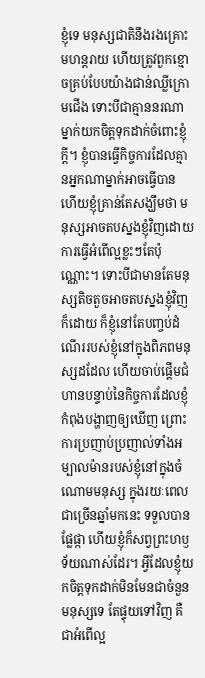ខ្ញុំទេ មនុស្សជាតិនឹងរងគ្រោះមហន្តរាយ ហើយត្រូវពួកខ្មោចគ្រប់បែបយ៉ាងជាន់ឈ្លីក្រោមជើង ទោះបីជាគ្មាននរណាម្នាក់យកចិត្តទុកដាក់ចំពោះខ្ញុំក្ដី។ ខ្ញុំបានធ្វើកិច្ចការដែលគ្មានអ្នកណាម្នាក់អាចធ្វើបាន ហើយខ្ញុំគ្រាន់តែសង្ឃឹមថា មនុស្សអាចតបស្នងខ្ញុំវិញដោយការធ្វើអំពើល្អខ្លះៗតែប៉ុណ្ណោះ។ ទោះបីជាមានតែមនុស្សតិចតួចអាចតបស្នងខ្ញុំវិញក៏ដោយ ក៏ខ្ញុំនៅតែបញ្ចប់ដំណើររបស់ខ្ញុំនៅក្នុងពិភពមនុស្សដដែល ហើយចាប់ផ្តើមជំហានបន្ទាប់នៃកិច្ចការដែលខ្ញុំកំពុងបង្ហាញឲ្យឃើញ ព្រោះការប្រញាប់ប្រញាល់ទាំងអម្បាលម៉ានរបស់ខ្ញុំនៅក្នុងចំណោមមនុស្ស ក្នុងរយៈពេលជាច្រើនឆ្នាំមកនេះ ទទួលបានផ្លែផ្កា ហើយខ្ញុំក៏សព្វព្រះហឫទ័យណាស់ដែរ។ អ្វីដែលខ្ញុំយកចិត្តទុកដាក់មិនមែនជាចំនួនមនុស្សទេ តែផ្ទុយទៅវិញ គឺជាអំពើល្អ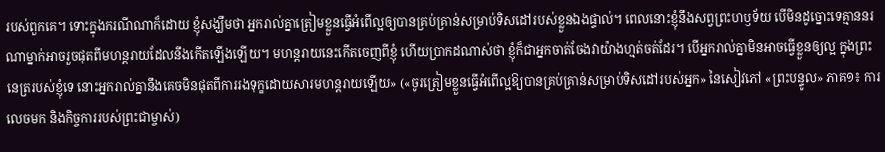របស់ពួកគេ។ ទោះក្នុងករណីណាក៏ដោយ ខ្ញុំសង្ឃឹមថា អ្នករាល់គ្នាត្រៀមខ្លួនធ្វើអំពើល្អឲ្យបានគ្រប់គ្រាន់សម្រាប់ទិសដៅរបស់ខ្លួនឯងផ្ទាល់។ ពេលនោះខ្ញុំនឹងសព្វព្រះហឫទ័យ បើមិនដូច្នោះទេគ្មាននរណាម្នាក់អាចរួចផុតពីមហន្តរាយដែលនឹងកើតឡើងឡើយ។ មហន្តរាយនេះកើតចេញពីខ្ញុំ ហើយប្រាកដណាស់ថា ខ្ញុំក៏ជាអ្នកចាត់ចែងវាយ៉ាងហ្មត់ចត់ដែរ។ បើអ្នករាល់គ្នាមិនអាចធ្វើខ្លួនឲ្យល្អ ក្នុងព្រះនេត្ររបស់ខ្ញុំទេ នោះអ្នករាល់គ្នានឹងគេចមិនផុតពីការរងទុក្ខដោយសារមហន្តរាយឡើយ» («ចូរត្រៀមខ្លួនធ្វើអំពើល្អឱ្យបានគ្រប់គ្រាន់សម្រាប់ទិសដៅរបស់អ្នក» នៃសៀវភៅ «ព្រះបន្ទូល» ភាគ១៖ ការលេចមក និងកិច្ចការរបស់ព្រះជាម្ចាស់)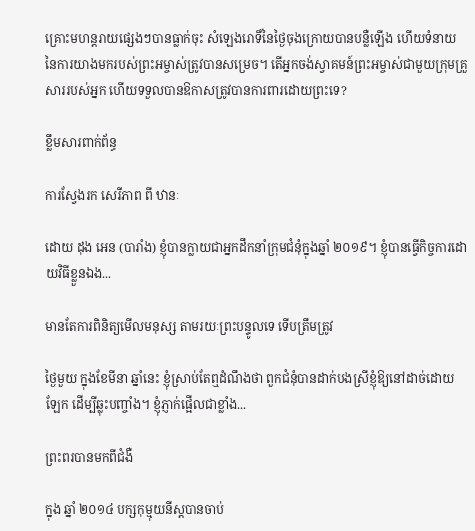គ្រោះមហន្តរាយផ្សេងៗបានធ្លាក់ចុះ សំឡេងរោទិ៍នៃថ្ងៃចុងក្រោយបានបន្លឺឡើង ហើយទំនាយនៃការយាងមករបស់ព្រះអម្ចាស់ត្រូវបានសម្រេច។ តើអ្នកចង់ស្វាគមន៍ព្រះអម្ចាស់ជាមួយក្រុមគ្រួសាររបស់អ្នក ហើយទទួលបានឱកាសត្រូវបានការពារដោយព្រះទេ?

ខ្លឹមសារពាក់ព័ន្ធ

ការស្វែងរក សេរីភាព ពី ឋានៈ

ដោយ ដុង អេន (បារាំង) ខ្ញុំបានក្លាយជាអ្នកដឹកនាំក្រុមជំនុំក្នុងឆ្នាំ ២០១៩។ ខ្ញុំបានធ្វើកិច្ចការដោយវិធីខ្លួនឯង...

មានតែការពិនិត្យមើលមនុស្ស តាមរយៈព្រះបន្ទូលទេ ទើបត្រឹមត្រូវ

ថ្ងៃមួយ ក្នុងខែមីនា ឆ្នាំនេះ ខ្ញុំស្រាប់តែឮដំណឹងថា ពួកជំនុំបានដាក់បងស្រីខ្ញុំឱ្យនៅដាច់ដោយឡែក ដើម្បីឆ្លុះបញ្ចាំង។ ខ្ញុំភ្ញាក់ផ្អើលជាខ្លាំង...

ព្រះពរបានមកពីជំងឺ

ក្នុង ឆ្នាំ ២០១៤ បក្សកុម្មុយនីស្តបានចាប់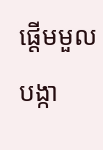ផ្តើមមួលបង្កា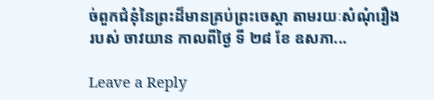ច់ពួកជំនុំនៃព្រះដ៏មានគ្រប់ព្រះចេស្តា តាមរយៈសំណុំរឿងរបស់ ចាវយាន កាលពីថ្ងៃ ទី ២៨ ខែ ឧសភា...

Leave a Reply